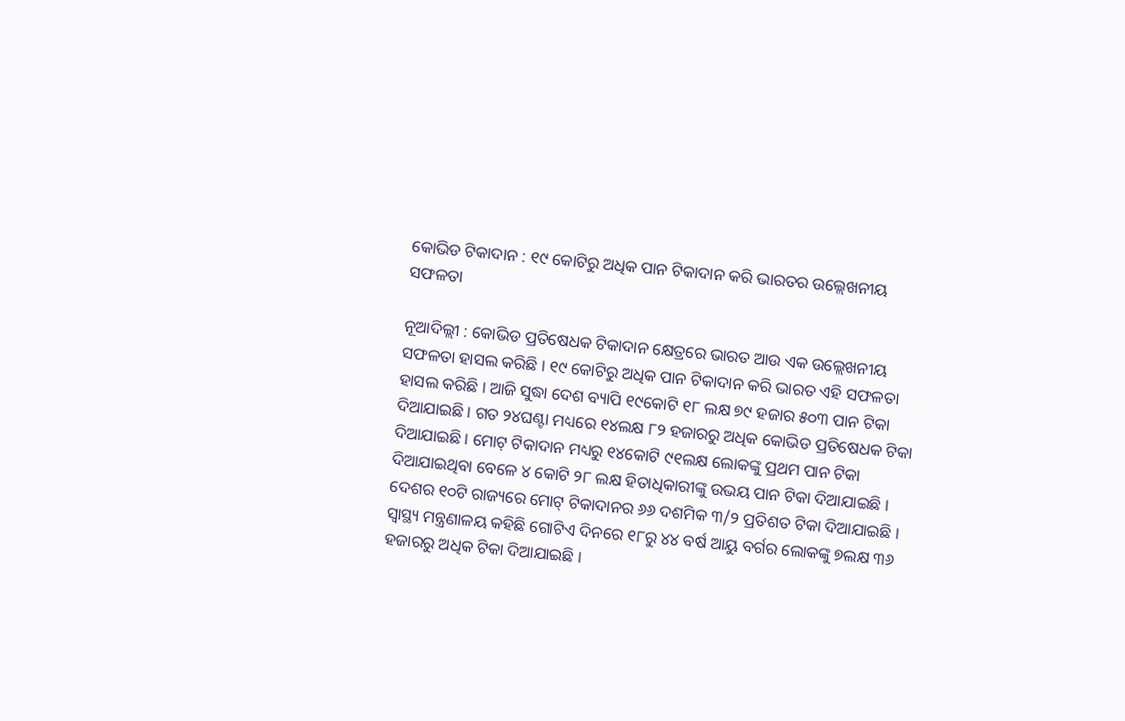କୋଭିଡ ଟିକାଦାନ : ୧୯ କୋଟିରୁ ଅଧିକ ପାନ ଟିକାଦାନ କରି ଭାରତର ଉଲ୍ଲେଖନୀୟ ସଫଳତା

ନୂଆଦିଲ୍ଲୀ : କୋଭିଡ ପ୍ରତିଷେଧକ ଟିକାଦାନ କ୍ଷେତ୍ରରେ ଭାରତ ଆଉ ଏକ ଉଲ୍ଲେଖନୀୟ ସଫଳତା ହାସଲ କରିଛି । ୧୯ କୋଟିରୁ ଅଧିକ ପାନ ଟିକାଦାନ କରି ଭାରତ ଏହି ସଫଳତା ହାସଲ କରିଛି । ଆଜି ସୁଦ୍ଧା ଦେଶ ବ୍ୟାପି ୧୯କୋଟି ୧୮ ଲକ୍ଷ ୭୯ ହଜାର ୫୦୩ ପାନ ଟିକା ଦିଆଯାଇଛି । ଗତ ୨୪ଘଣ୍ଟା ମଧ୍ୟରେ ୧୪ଲକ୍ଷ ୮୨ ହଜାରରୁ ଅଧିକ କୋଭିଡ ପ୍ରତିଷେଧକ ଟିକା ଦିଆଯାଇଛି । ମୋଟ୍‍ ଟିକାଦାନ ମଧ୍ୟରୁ ୧୪କୋଟି ୯୧ଲକ୍ଷ ଲୋକଙ୍କୁ ପ୍ରଥମ ପାନ ଟିକା ଦିଆଯାଇଥିବା ବେଳେ ୪ କୋଟି ୨୮ ଲକ୍ଷ ହିତାଧିକାରୀଙ୍କୁ ଉଭୟ ପାନ ଟିକା ଦିଆଯାଇଛି । ଦେଶର ୧୦ଟି ରାଜ୍ୟରେ ମୋଟ୍‍ ଟିକାଦାନର ୬୬ ଦଶମିକ ୩/୨ ପ୍ରତିଶତ ଟିକା ଦିଆଯାଇଛି ।
ସ୍ୱାସ୍ଥ୍ୟ ମନ୍ତ୍ରଣାଳୟ କହିଛି ଗୋଟିଏ ଦିନରେ ୧୮ରୁ ୪୪ ବର୍ଷ ଆୟୁ ବର୍ଗର ଲୋକଙ୍କୁ ୭ଲକ୍ଷ ୩୬ ହଜାରରୁ ଅଧିକ ଟିକା ଦିଆଯାଇଛି ।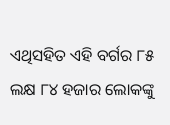ଏଥିସହିତ ଏହି ବର୍ଗର ୮୫ ଲକ୍ଷ ୮୪ ହଜାର ଲୋକଙ୍କୁ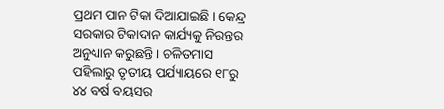ପ୍ରଥମ ପାନ ଟିକା ଦିଆଯାଇଛି । କେନ୍ଦ୍ର ସରକାର ଟିକାଦାନ କାର୍ଯ୍ୟକୁ ନିରନ୍ତର ଅନୁଧ୍ୟାନ କରୁଛନ୍ତି । ଚଳିତମାସ ପହିଲାରୁ ତୃତୀୟ ପର୍ଯ୍ୟାୟରେ ୧୮ରୁ ୪୪ ବର୍ଷ ବୟସର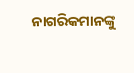ନାଗରିକମାନଙ୍କୁ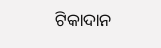ଟିକାଦାନ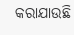କରାଯାଉଛି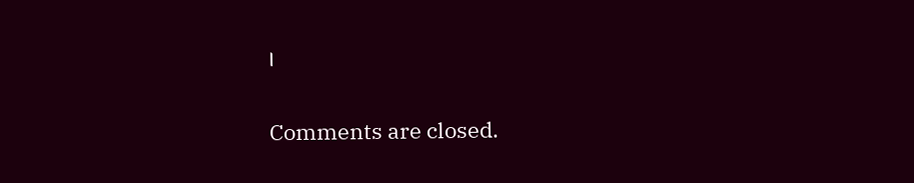।

Comments are closed.